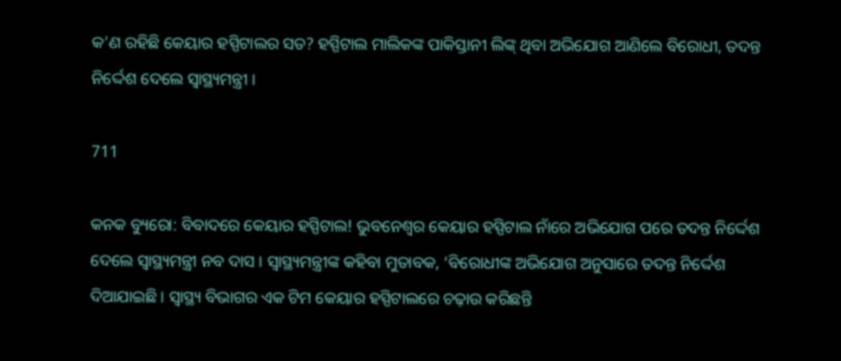କ’ଣ ରହିଛି କେୟାର ହସ୍ପିଟାଲର ସତ? ହସ୍ପିଟାଲ ମାଲିକଙ୍କ ପାକିସ୍ତାନୀ ଲିଙ୍କ୍ ଥିବା ଅଭିଯୋଗ ଆଣିଲେ ବିରୋଧୀ, ତଦନ୍ତ ନିର୍ଦ୍ଦେଶ ଦେଲେ ସ୍ୱାସ୍ଥ୍ୟମନ୍ତ୍ରୀ ।

711

କନକ ବ୍ୟୁରୋ: ବିବାଦରେ କେୟାର ହସ୍ପିଟାଲ! ଭୁବନେଶ୍ୱର କେୟାର ହସ୍ପିଟାଲ ନାଁରେ ଅଭିଯୋଗ ପରେ ତଦନ୍ତ ନିର୍ଦ୍ଦେଶ ଦେଲେ ସ୍ୱାସ୍ଥ୍ୟମନ୍ତ୍ରୀ ନବ ଦାସ । ସ୍ୱାସ୍ଥ୍ୟମନ୍ତ୍ରୀଙ୍କ କହିବା ମୁତାବକ, ‘ବିରୋଧୀଙ୍କ ଅଭିଯୋଗ ଅନୁସାରେ ତଦନ୍ତ ନିର୍ଦ୍ଦେଶ ଦିଆଯାଇଛି । ସ୍ୱାସ୍ଥ୍ୟ ବିଭାଗର ଏକ ଟିମ କେୟାର ହସ୍ପିଟାଲରେ ଚଢ଼ାଉ କରିଛନ୍ତି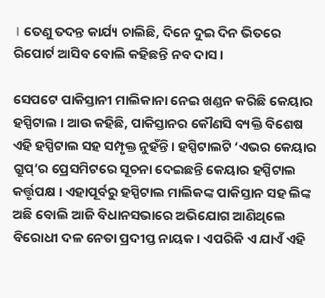। ତେଣୁ ତଦନ୍ତ କାର୍ଯ୍ୟ ଚାଲିଛି, ଦିନେ ଦୁଇ ଦିନ ଭିତରେ ରିପୋର୍ଟ ଆସିବ ବୋଲି କହିଛନ୍ତି ନବ ଦାସ ।

ସେପଟେ ପାକିସ୍ତାନୀ ମାଲିକାନା ନେଇ ଖଣ୍ଡନ କରିଛି କେୟାର ହସ୍ପିଟାଲ । ଆଉ କହିଛି, ପାକିସ୍ତାନର କୌଣସି ବ୍ୟକ୍ତି ବିଶେଷ ଏହି ହସ୍ପିଟାଲ ସହ ସମ୍ପୃକ୍ତ ନୁହଁନ୍ତି । ହସ୍ପିଟାଲଟି ‘ଏଭର କେୟାର ଗ୍ରୁପ୍’ର ପ୍ରେସମିଟରେ ସୂଚନା ଦେଇଛନ୍ତି କେୟାର ହସ୍ପିଟାଲ କର୍ତ୍ତୃପକ୍ଷ । ଏହାପୂର୍ବରୁ ହସ୍ପିଟାଲ ମାଲିକଙ୍କ ପାକିସ୍ତାନ ସହ ଲିଙ୍କ ଅଛି ବୋଲି ଆଜି ବିଧାନସଭାରେ ଅଭିଯୋଗ ଆଣିଥିଲେ ବିରୋଧୀ ଦଳ ନେତା ପ୍ରଦୀପ୍ତ ନାୟକ। ଏପରିକି ଏ ଯାଏଁ ଏହି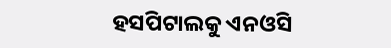ହସପିଟାଲକୁ ଏନଓସି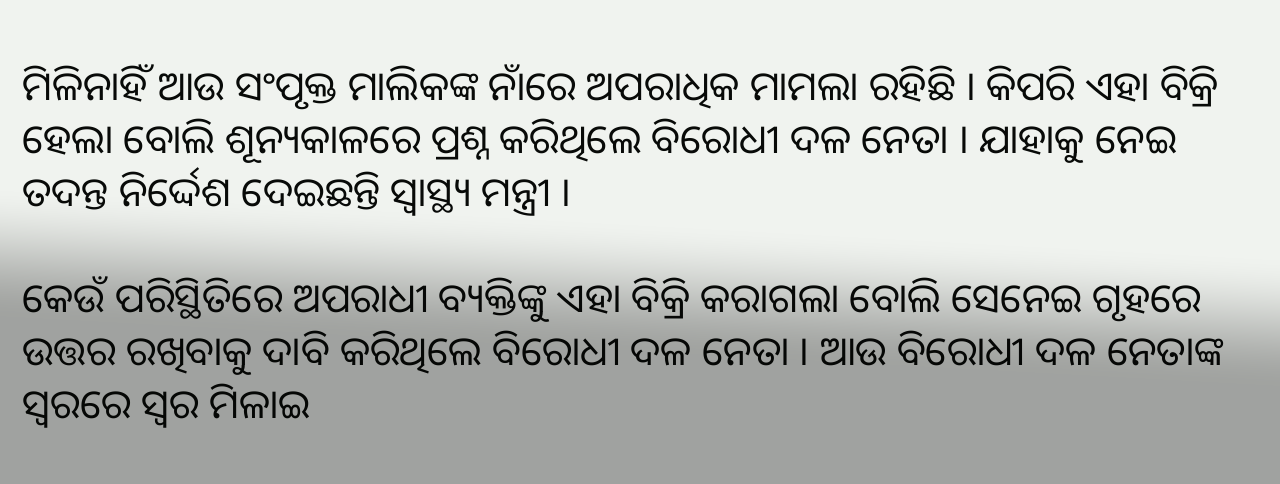ମିଳିନାହିଁ ଆଉ ସଂପୃକ୍ତ ମାଲିକଙ୍କ ନାଁରେ ଅପରାଧିକ ମାମଲା ରହିଛି । କିପରି ଏହା ବିକ୍ରି ହେଲା ବୋଲି ଶୂନ୍ୟକାଳରେ ପ୍ରଶ୍ନ କରିଥିଲେ ବିରୋଧୀ ଦଳ ନେତା । ଯାହାକୁ ନେଇ ତଦନ୍ତ ନିର୍ଦ୍ଦେଶ ଦେଇଛନ୍ତି ସ୍ୱାସ୍ଥ୍ୟ ମନ୍ତ୍ରୀ ।

କେଉଁ ପରିସ୍ଥିତିରେ ଅପରାଧୀ ବ୍ୟକ୍ତିଙ୍କୁ ଏହା ବିକ୍ରି କରାଗଲା ବୋଲି ସେନେଇ ଗୃହରେ ଉତ୍ତର ରଖିବାକୁ ଦାବି କରିଥିଲେ ବିରୋଧୀ ଦଳ ନେତା । ଆଉ ବିରୋଧୀ ଦଳ ନେତାଙ୍କ ସ୍ୱରରେ ସ୍ୱର ମିଳାଇ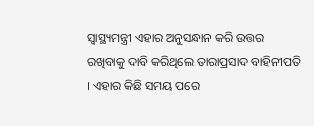ସ୍ୱାସ୍ଥ୍ୟମନ୍ତ୍ରୀ ଏହାର ଅନୁସନ୍ଧାନ କରି ଉତ୍ତର ରଖିବାକୁ ଦାବି କରିଥିଲେ ତାରାପ୍ରସାଦ ବାହିନୀପତି । ଏହାର କିଛି ସମୟ ପରେ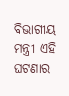ବିଭାଗୀୟ ମନ୍ତ୍ରୀ ଏହି ଘଟଣାର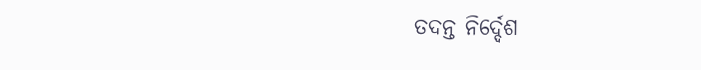ତଦନ୍ତ ନିର୍ଦ୍ଦେଶ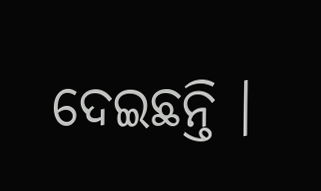ଦେଇଛନ୍ତି ।